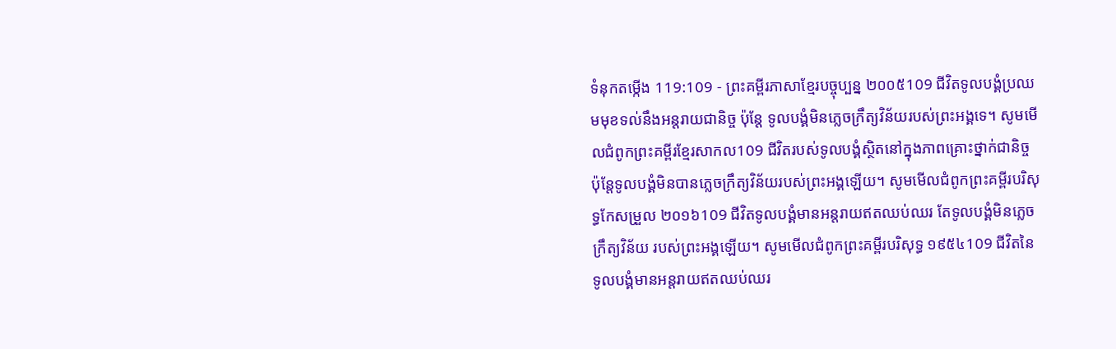ទំនុកតម្កើង 119:109 - ព្រះគម្ពីរភាសាខ្មែរបច្ចុប្បន្ន ២០០៥109 ជីវិតទូលបង្គំប្រឈមមុខទល់នឹងអន្តរាយជានិច្ច ប៉ុន្តែ ទូលបង្គំមិនភ្លេចក្រឹត្យវិន័យរបស់ព្រះអង្គទេ។ សូមមើលជំពូកព្រះគម្ពីរខ្មែរសាកល109 ជីវិតរបស់ទូលបង្គំស្ថិតនៅក្នុងភាពគ្រោះថ្នាក់ជានិច្ច ប៉ុន្តែទូលបង្គំមិនបានភ្លេចក្រឹត្យវិន័យរបស់ព្រះអង្គឡើយ។ សូមមើលជំពូកព្រះគម្ពីរបរិសុទ្ធកែសម្រួល ២០១៦109 ជីវិតទូលបង្គំមានអន្តរាយឥតឈប់ឈរ តែទូលបង្គំមិនភ្លេចក្រឹត្យវិន័យ របស់ព្រះអង្គឡើយ។ សូមមើលជំពូកព្រះគម្ពីរបរិសុទ្ធ ១៩៥៤109 ជីវិតនៃទូលបង្គំមានអន្តរាយឥតឈប់ឈរ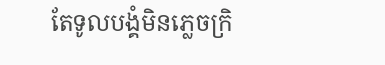តែទូលបង្គំមិនភ្លេចក្រិ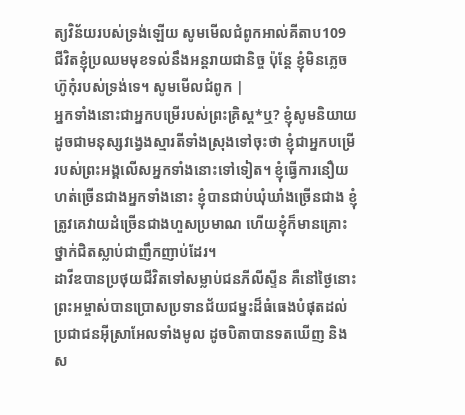ត្យវិន័យរបស់ទ្រង់ឡើយ សូមមើលជំពូកអាល់គីតាប109 ជីវិតខ្ញុំប្រឈមមុខទល់នឹងអន្តរាយជានិច្ច ប៉ុន្តែ ខ្ញុំមិនភ្លេចហ៊ូកុំរបស់ទ្រង់ទេ។ សូមមើលជំពូក |
អ្នកទាំងនោះជាអ្នកបម្រើរបស់ព្រះគ្រិស្ត*ឬ? ខ្ញុំសូមនិយាយដូចជាមនុស្សវង្វេងស្មារតីទាំងស្រុងទៅចុះថា ខ្ញុំជាអ្នកបម្រើរបស់ព្រះអង្គលើសអ្នកទាំងនោះទៅទៀត។ ខ្ញុំធ្វើការនឿយហត់ច្រើនជាងអ្នកទាំងនោះ ខ្ញុំបានជាប់ឃុំឃាំងច្រើនជាង ខ្ញុំត្រូវគេវាយដំច្រើនជាងហួសប្រមាណ ហើយខ្ញុំក៏មានគ្រោះថ្នាក់ជិតស្លាប់ជាញឹកញាប់ដែរ។
ដាវីឌបានប្រថុយជីវិតទៅសម្លាប់ជនភីលីស្ទីន គឺនៅថ្ងៃនោះ ព្រះអម្ចាស់បានប្រោសប្រទានជ័យជម្នះដ៏ធំធេងបំផុតដល់ប្រជាជនអ៊ីស្រាអែលទាំងមូល ដូចបិតាបានទតឃើញ និងស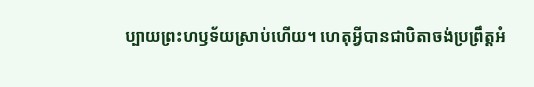ប្បាយព្រះហឫទ័យស្រាប់ហើយ។ ហេតុអ្វីបានជាបិតាចង់ប្រព្រឹត្តអំ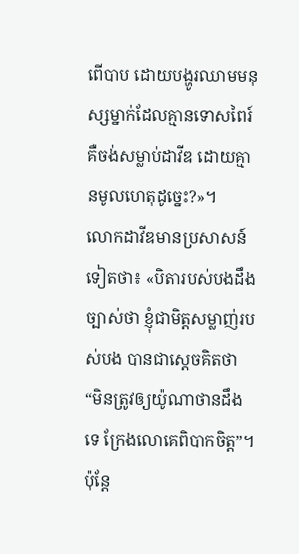ពើបាប ដោយបង្ហូរឈាមមនុស្សម្នាក់ដែលគ្មានទោសពៃរ៍ គឺចង់សម្លាប់ដាវីឌ ដោយគ្មានមូលហេតុដូច្នេះ?»។
លោកដាវីឌមានប្រសាសន៍ទៀតថា៖ «បិតារបស់បងដឹងច្បាស់ថា ខ្ញុំជាមិត្តសម្លាញ់របស់បង បានជាស្ដេចគិតថា “មិនត្រូវឲ្យយ៉ូណាថានដឹងទេ ក្រែងលោគេពិបាកចិត្ត”។ ប៉ុន្តែ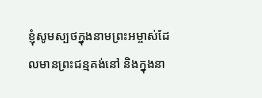ខ្ញុំសូមស្បថក្នុងនាមព្រះអម្ចាស់ដែលមានព្រះជន្មគង់នៅ និងក្នុងនា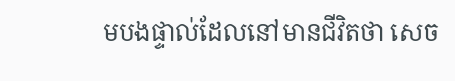មបងផ្ទាល់ដែលនៅមានជីវិតថា សេច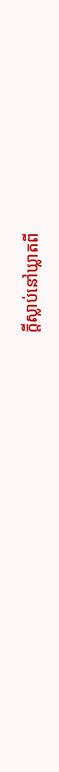ក្ដីស្លាប់នៅឃ្លាតពី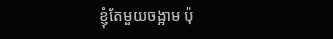ខ្ញុំតែមួយចង្អាម ប៉ុ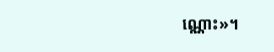ណ្ណោះ»។